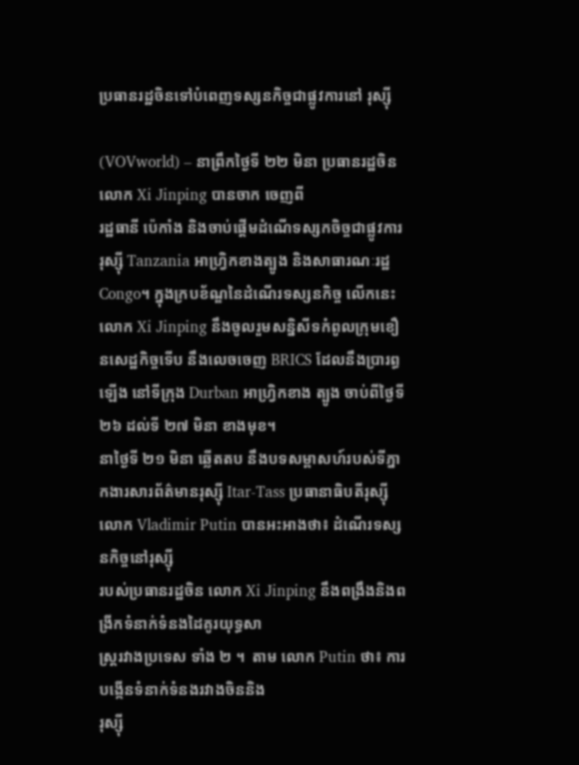ប្រធានរដ្ឋចិនទៅបំពេញទស្សនកិច្ចជាផ្លូវការនៅ រុស្ស៊ី

(VOVworld) – នាព្រឹកថ្ងៃទី ២២ មិនា ប្រធានរដ្ឋចិន លោក Xi Jinping បានចាក ចេញពី
រដ្ឋធានី ប៉េកាំង និងចាប់ផ្តើមដំណើទស្សកចិច្ចជាផ្លូវការ រុស្ស៊ី Tanzania អាហ្វ្រិកខាងត្បូង និងសាធារណៈរដ្ឋ Congo។ ក្នុងក្របខ័ណ្ឌនៃដំណើរទស្សនកិច្ច លើកនេះ លោក Xi Jinping នឹងចូលរួមសន្និសីទកំពូលក្រុមខឿនសេដ្ឋកិច្ចទើប នឹងលេចចេញ BRICS ដែលនឹងប្រារព្ធ
ឡើង នៅទីក្រុង Durban អាហ្វ្រិកខាង ត្បូង ចាប់ពីថ្ងៃទី ២៦ ដល់ទី ២៧ មិនា ខាងមុខ។
នាថ្ងៃទី ២១ មិនា ឆ្លើតតប នឹងបទសម្ពាសហ៍របស់ទីភ្នាកងារសារព័ត៌មានរុស្ស៊ី Itar-Tass ប្រធានាធិបតីរុស្ស៊ី លោក Vladimir Putin បានអះអាងថា៖ ដំណើរទស្សនកិច្ចនៅរុស្ស៊ី
របស់ប្រធានរដ្ឋចិន លោក Xi Jinping នឹងពង្រឹងនិងពង្រីកទំនាក់ទំនងដៃគូរយុទ្ធសា
ស្រ្តរវាងប្រទេស ទាំង ២ ។  តាម លោក Putin ថា៖ ការបង្កើនទំនាក់ទំនងរវាងចិននិង
រុស្ស៊ី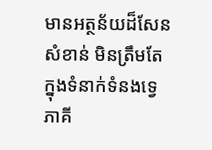មានអត្ថន័យដ៏សែនសំខាន់ មិនត្រឹមតែ ក្នុងទំនាក់ទំនងទ្វេភាគី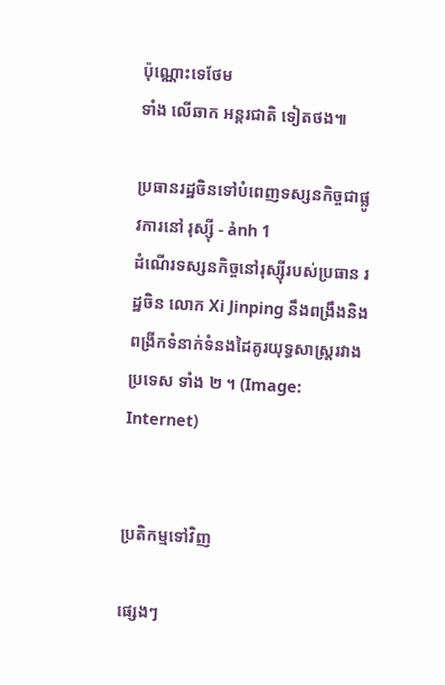ប៉ុណ្ណោះទេថែម
ទាំង លើឆាក អន្តរជាតិ ទៀតថង៕

ប្រធានរដ្ឋចិនទៅបំពេញទស្សនកិច្ចជាផ្លូវការនៅ រុស្ស៊ី - ảnh 1
ដំណើរទស្សនកិច្ចនៅរុស្ស៊ីរបស់ប្រធាន រដ្ឋចិន លោក Xi Jinping នឹងពង្រឹងនិងពង្រីកទំនាក់ទំនងដៃគូរយុទ្ធសាស្រ្តរវាង ប្រទេស ទាំង ២ ។ (Image: Internet)


ប្រតិកម្មទៅវិញ

ផ្សេងៗ